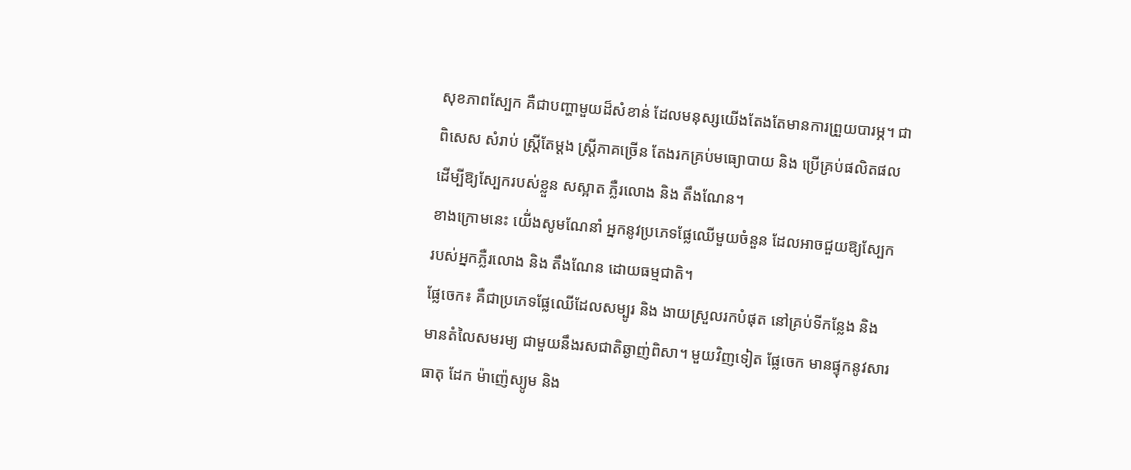សុខភាពស្បែក គឺជាបញ្ហាមួយដ៏សំខាន់ ដែលមនុស្សយើងតែងតែមានការព្រួយបារម្ភ។ ជា
ពិសេស សំរាប់ ស្រ្តីតែម្តង ស្រី្តភាគច្រើន តែងរកគ្រប់មធ្យោបាយ និង ប្រើគ្រប់ផលិតផល
ដើម្បីឱ្យស្បែករបស់ខ្លួន សស្អាត ភ្លឺរលោង និង តឹងណែន។
ខាងក្រោមនេះ យើ់ងសូមណែនាំ អ្នកនូវប្រភេទផ្លែឈើមួយចំនួន ដែលអាចជួយឱ្យស្បែក
របស់អ្នកភ្លឺរលោង និង តឹងណែន ដោយធម្មជាតិ។
ផ្លែចេក៖ គឺជាប្រភេទផ្លែឈើដែលសម្បូរ និង ងាយស្រួលរកបំផុត នៅគ្រប់ទីកន្លែង និង
មានតំលៃសមរម្យ ជាមួយនឹងរសជាតិឆ្ងាញ់ពិសា។ មួយវិញទៀត ផ្លែចេក មានផ្ទុកនូវសារ
ធាតុ ដែក ម៉ាញ៉េស្យូម និង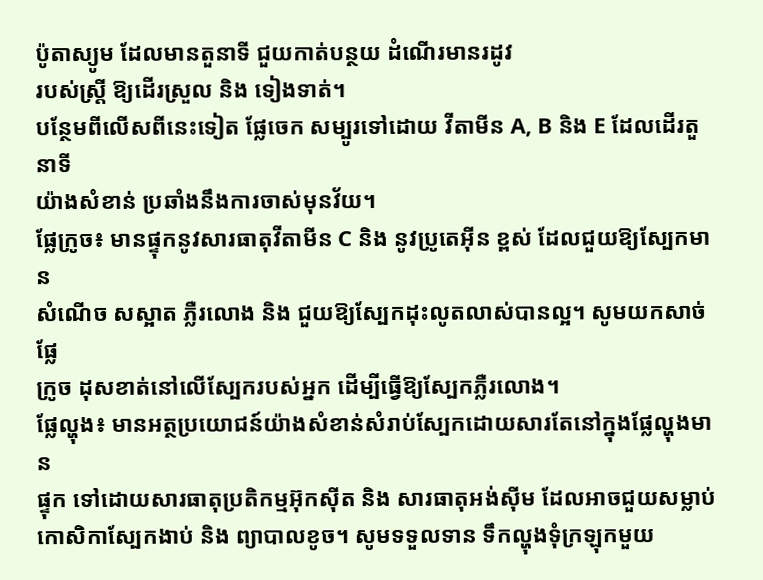ប៉ូតាស្យូម ដែលមានតួនាទី ជួយកាត់បន្ថយ ដំណើរមានរដូវ
របស់ស្រ្តី ឱ្យដើរស្រួល និង ទៀងទាត់។
បន្ថែមពីលើសពីនេះទៀត ផ្លែចេក សម្បូរទៅដោយ វីតាមីន A, B និង E ដែលដើរតួនាទី
យ៉ាងសំខាន់ ប្រឆាំងនឹងការចាស់មុនវ័យ។
ផ្លែក្រូច៖ មានផ្ទុកនូវសារធាតុវីតាមីន C និង នូវប្រូតេអ៊ីន ខ្ពស់ ដែលជួយឱ្យស្បែកមាន
សំណើច សស្អាត ភ្លឺរលោង និង ជួយឱ្យស្បែកដុះលូតលាស់បានល្អ។ សូមយកសាច់ផ្លែ
ក្រូច ដុសខាត់នៅលើស្បែករបស់អ្នក ដើម្បីធ្វើឱ្យស្បែកភ្លឺរលោង។
ផ្លែល្ហុង៖ មានអត្ថប្រយោជន៍យ៉ាងសំខាន់សំរាប់ស្បែកដោយសារតែនៅក្នុងផ្លែល្ហុងមាន
ផ្ទុក ទៅដោយសារធាតុប្រតិកម្មអ៊ុកស៊ីត និង សារធាតុអង់ស៊ីម ដែលអាចជួយសម្លាប់
កោសិកាស្បែកងាប់ និង ព្យាបាលខូច។ សូមទទួលទាន ទឹកល្ហុងទុំក្រឡុកមួយ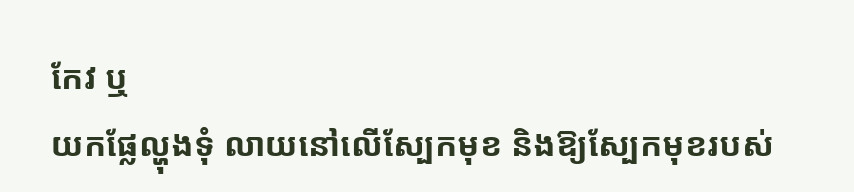កែវ ឬ
យកផ្លែល្ហុងទុំ លាយនៅលើស្បែកមុខ និងឱ្យស្បែកមុខរបស់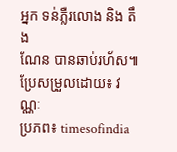អ្នក ទន់ភ្លឺរលោង និង តឹង
ណែន បានឆាប់រហ័ស៕
ប្រែសម្រួលដោយ៖ វណ្ណៈ
ប្រភព៖ timesofindia